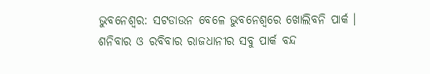ଭୁବନେଶ୍ୱର: ସଟଡାଉନ ବେଳେ ଭୁବନେଶ୍ୱରେ ଖୋଲିବନି ପାର୍କ । ଶନିବାର ଓ ରବିବାର ରାଜଧାନୀର ସବୁ ପାର୍କ ବନ୍ଦ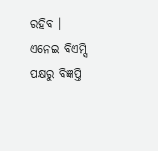ରହିବ । ଏନେଇ ବିଏମ୍ସି ପକ୍ଷରୁ ବିଜ୍ଞପ୍ତି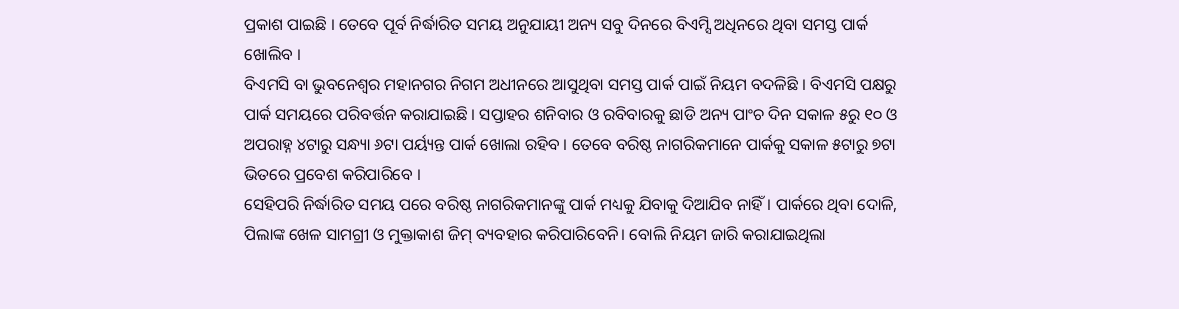ପ୍ରକାଶ ପାଇଛି । ତେବେ ପୂର୍ବ ନିର୍ଦ୍ଧାରିତ ସମୟ ଅନୁଯାୟୀ ଅନ୍ୟ ସବୁ ଦିନରେ ବିଏମ୍ସି ଅଧିନରେ ଥିବା ସମସ୍ତ ପାର୍କ ଖୋଲିବ ।
ବିଏମସି ବା ଭୁବନେଶ୍ୱର ମହାନଗର ନିଗମ ଅଧୀନରେ ଆସୁଥିବା ସମସ୍ତ ପାର୍କ ପାଇଁ ନିୟମ ବଦଳିଛି । ବିଏମସି ପକ୍ଷରୁ ପାର୍କ ସମୟରେ ପରିବର୍ତ୍ତନ କରାଯାଇଛି । ସପ୍ତାହର ଶନିବାର ଓ ରବିବାରକୁ ଛାଡି ଅନ୍ୟ ପାଂଚ ଦିନ ସକାଳ ୫ରୁ ୧୦ ଓ ଅପରାହ୍ନ ୪ଟାରୁ ସନ୍ଧ୍ୟା ୬ଟା ପର୍ୟ୍ୟନ୍ତ ପାର୍କ ଖୋଲା ରହିବ । ତେବେ ବରିଷ୍ଠ ନାଗରିକମାନେ ପାର୍କକୁ ସକାଳ ୫ଟାରୁ ୭ଟା ଭିତରେ ପ୍ରବେଶ କରିପାରିବେ ।
ସେହିପରି ନିର୍ଦ୍ଧାରିତ ସମୟ ପରେ ବରିଷ୍ଠ ନାଗରିକମାନଙ୍କୁ ପାର୍କ ମଧ୍ୟକୁ ଯିବାକୁ ଦିଆଯିବ ନାହିଁ । ପାର୍କରେ ଥିବା ଦୋଳି, ପିଲାଙ୍କ ଖେଳ ସାମଗ୍ରୀ ଓ ମୁକ୍ତାକାଶ ଜିମ୍ ବ୍ୟବହାର କରିପାରିବେନି। ବୋଲି ନିୟମ ଜାରି କରାଯାଇଥିଲା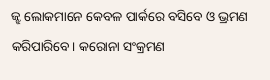ଜ୍ଝ ଲୋକମାନେ କେବଳ ପାର୍କରେ ବସିବେ ଓ ଭ୍ରମଣ କରିପାରିବେ। କରୋନା ସଂକ୍ରମଣ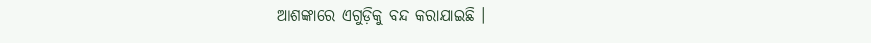ଆଶଙ୍କାରେ ଏଗୁଡ଼ିକୁ ବନ୍ଦ କରାଯାଇଛି ।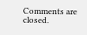Comments are closed.